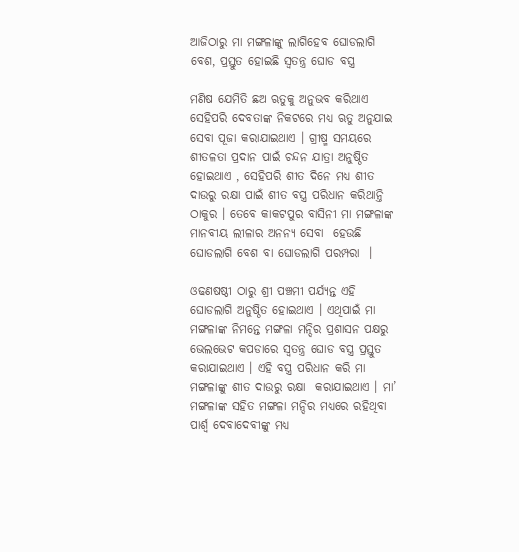ଆଜିଠାରୁ ମା ମଙ୍ଗଳାଙ୍କୁ ଲାଗିହେବ ଘୋଡଲାଗି ବେଶ, ପ୍ରସ୍ତୁତ ହୋଇଛି ସ୍ବତନ୍ତ୍ର ଘୋଡ ବସ୍ତ୍ର

ମଣିଷ ଯେମିତି ଛଅ ଋତୁକୁ ଅନୁଭବ କରିଥାଏ ସେହିପରି ଦେବତାଙ୍କ ନିକଟରେ ମଧ୍ୟ ଋତୁ ଅନୁଯାଇ ସେବା ପୂଜା କରାଯାଇଥାଏ । ଗ୍ରୀଷ୍ମ ସମୟରେ ଶୀତଳତା ପ୍ରଦାନ ପାଇଁ ଚନ୍ଦନ ଯାତ୍ରା ଅନୁଷ୍ଠିତ ହୋଇଥାଏ , ସେହିପରି ଶୀତ ଦିନେ ମଧ୍ୟ ଶୀତ ଦାଉରୁ ରକ୍ଷା ପାଇଁ ଶୀତ ବସ୍ତ୍ର ପରିଧାନ କରିଥାନ୍ତି ଠାକୁର । ତେବେ କାକଟପୁର ବାସିନୀ ମା ମଙ୍ଗଳାଙ୍କ ମାନବୀୟ ଲୀଳାର ଅନନ୍ୟ ସେବା  ହେଉଛି ଘୋଡଲାଗି ବେଶ ବା ଘୋଡଲାଗି ପରମ୍ପରା  ।

ଓଢଣଷଷ୍ଠୀ ଠାରୁ ଶ୍ରୀ ପଞ୍ଚମୀ ପର୍ଯ୍ୟନ୍ତ ଏହି ଘୋଡଲାଗି ଅନୁଷ୍ଠିତ ହୋଇଥାଏ । ଏଥିପାଇଁ ମା ମଙ୍ଗଳାଙ୍କ ନିମନ୍ତେ ମଙ୍ଗଳା ମନ୍ଦିର ପ୍ରଶାସନ ପକ୍ଷରୁ ଭେଲଭେଟ କପଡାରେ ସ୍ଵତନ୍ତ୍ର ଘୋଡ ବସ୍ତ୍ର ପ୍ରସ୍ତୁତ କରାଯାଇଥାଏ । ଏହି ବସ୍ତ୍ର ପରିଧାନ କରି ମା ମଙ୍ଗଳାଙ୍କୁ ଶୀତ ଦାଉରୁ ରକ୍ଷା  କରାଯାଇଥାଏ । ମା’ ମଙ୍ଗଳାଙ୍କ ସହିତ ମଙ୍ଗଳା ମନ୍ଦିର ମଧ୍ୟରେ ରହିଥିବା ପାର୍ଶ୍ବ ଦେବାଦେବୀଙ୍କୁ ମଧ୍ୟ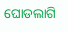ଘୋଡଲାଗି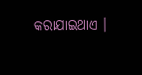କରାଯାଇଥାଏ ।